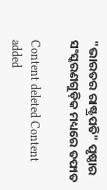"ଭାରତର ରାଷ୍ଟ୍ରପତି" ପୃଷ୍ଠାର ସଂସ୍କରଣ‌ଗୁଡ଼ିକ ମଧ୍ୟରେ ତଫାତ

Content deleted Content added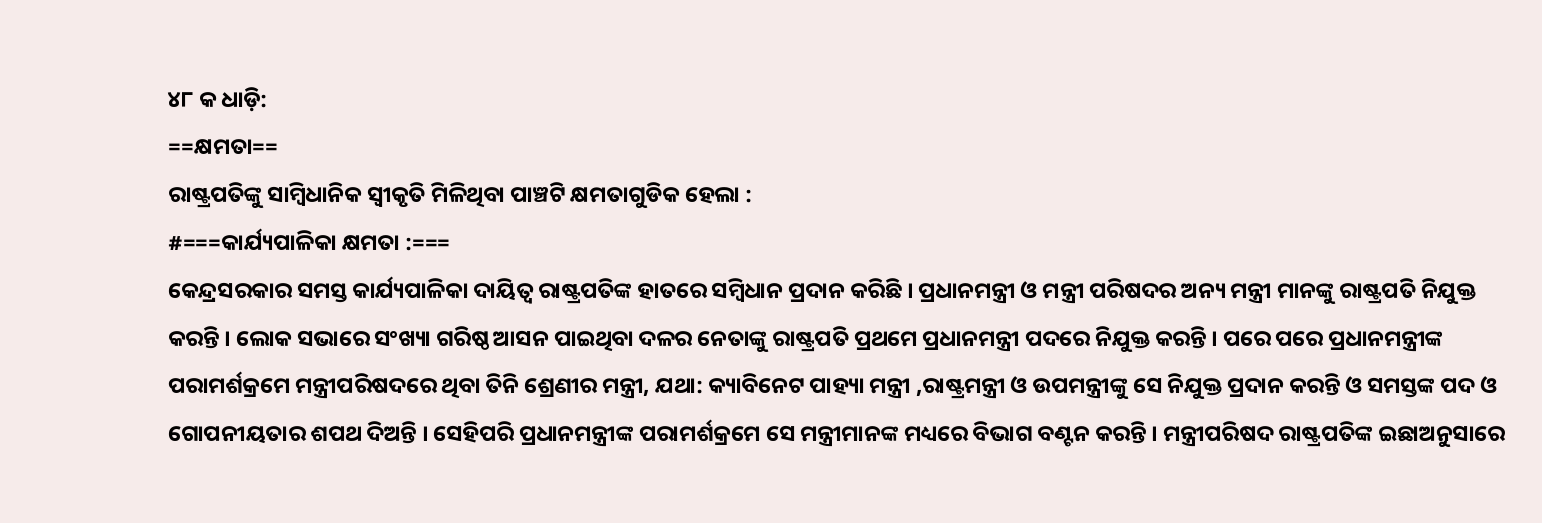୪୮ କ ଧାଡ଼ି:
==କ୍ଷମତା==
ରାଷ୍ଟ୍ରପତିଙ୍କୁ ସାମ୍ବିଧାନିକ ସ୍ଵୀକୃତି ମିଳିଥିବା ପାଞ୍ଚଟି କ୍ଷମତାଗୁଡିକ ହେଲା :
#===କାର୍ଯ୍ୟପାଳିକା କ୍ଷମତା :===
କେନ୍ଦ୍ରସରକାର ସମସ୍ତ କାର୍ଯ୍ୟପାଳିକା ଦାୟିତ୍ଵ ରାଷ୍ଟ୍ରପତିଙ୍କ ହାତରେ ସମ୍ବିଧାନ ପ୍ରଦାନ କରିଛି । ପ୍ରଧାନମନ୍ତ୍ରୀ ଓ ମନ୍ତ୍ରୀ ପରିଷଦର ଅନ୍ୟ ମନ୍ତ୍ରୀ ମାନଙ୍କୁ ରାଷ୍ଟ୍ରପତି ନିଯୁକ୍ତ କରନ୍ତି । ଲୋକ ସଭାରେ ସଂଖ୍ୟା ଗରିଷ୍ଠ ଆସନ ପାଇଥିବା ଦଳର ନେତାଙ୍କୁ ରାଷ୍ଟ୍ରପତି ପ୍ରଥମେ ପ୍ରଧାନମନ୍ତ୍ରୀ ପଦରେ ନିଯୁକ୍ତ କରନ୍ତି । ପରେ ପରେ ପ୍ରଧାନମନ୍ତ୍ରୀଙ୍କ ପରାମର୍ଶକ୍ରମେ ମନ୍ତ୍ରୀପରିଷଦରେ ଥିବା ତିନି ଶ୍ରେଣୀର ମନ୍ତ୍ରୀ, ଯଥା: କ୍ୟାବିନେଟ ପାହ୍ୟା ମନ୍ତ୍ରୀ ,ରାଷ୍ଟ୍ରମନ୍ତ୍ରୀ ଓ ଉପମନ୍ତ୍ରୀଙ୍କୁ ସେ ନିଯୁକ୍ତ ପ୍ରଦାନ କରନ୍ତି ଓ ସମସ୍ତଙ୍କ ପଦ ଓ ଗୋପନୀୟତାର ଶପଥ ଦିଅନ୍ତି । ସେହିପରି ପ୍ରଧାନମନ୍ତ୍ରୀଙ୍କ ପରାମର୍ଶକ୍ରମେ ସେ ମନ୍ତ୍ରୀମାନଙ୍କ ମଧ୍ୟରେ ବିଭାଗ ବଣ୍ଟନ କରନ୍ତି । ମନ୍ତ୍ରୀପରିଷଦ ରାଷ୍ଟ୍ରପତିଙ୍କ ଇଛାଅନୁସାରେ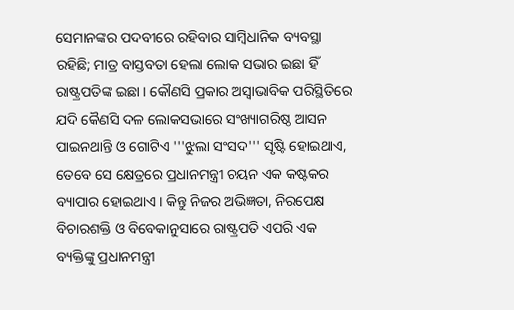ସେମାନଙ୍କର ପଦବୀରେ ରହିବାର ସାମ୍ବିଧାନିକ ବ୍ୟବସ୍ଥା ରହିଛି; ମାତ୍ର ବାସ୍ତବତା ହେଲା ଲୋକ ସଭାର ଇଛା ହିଁ ରାଷ୍ଟ୍ରପତିଙ୍କ ଇଛା । କୌଣସି ପ୍ରକାର ଅସ୍ଵାଭାବିକ ପରିସ୍ଥିତିରେ ଯଦି କୈଣସି ଦଳ ଲୋକସଭାରେ ସଂଖ୍ୟାଗରିଷ୍ଠ ଆସନ ପାଇନଥାନ୍ତି ଓ ଗୋଟିଏ '''ଝୁଲା ସଂସଦ''' ସୃଷ୍ଟି ହୋଇଥାଏ, ତେବେ ସେ କ୍ଷେତ୍ରରେ ପ୍ରଧାନମନ୍ତ୍ରୀ ଚୟନ ଏକ କଷ୍ଟକର ବ୍ୟାପାର ହୋଇଥାଏ । କିନ୍ତୁ ନିଜର ଅଭିଜ୍ଞତା, ନିରପେକ୍ଷ ବିଚାରଶକ୍ତି ଓ ବିବେକାନୁସାରେ ରାଷ୍ଟ୍ରପତି ଏପରି ଏକ ବ୍ୟକ୍ତିଙ୍କୁ ପ୍ରଧାନମନ୍ତ୍ରୀ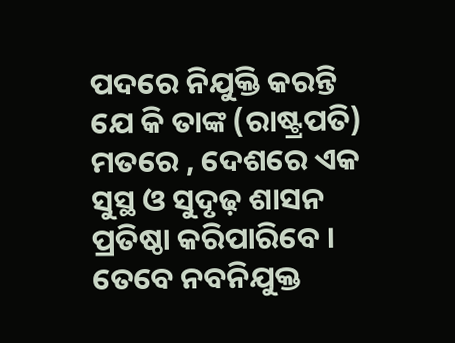ପଦରେ ନିଯୁକ୍ତି କରନ୍ତି ଯେ କି ତାଙ୍କ (ରାଷ୍ଟ୍ରପତି) ମତରେ , ଦେଶରେ ଏକ ସୁସ୍ଥ ଓ ସୁଦୃଢ଼ ଶାସନ ପ୍ରତିଷ୍ଠା କରିପାରିବେ । ତେବେ ନବନିଯୁକ୍ତ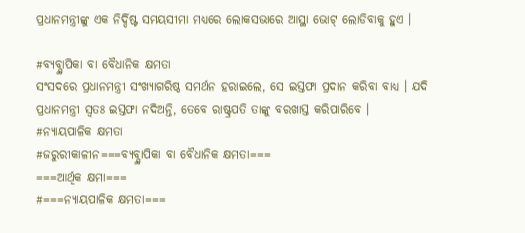ପ୍ରଧାନମନ୍ତ୍ରୀଙ୍କୁ ଏକ ନିର୍ଦ୍ଦିଷ୍ଟ ସମୟସୀମା ମଧ୍ୟରେ ଲୋକସଭାରେ ଆସ୍ଥା ଭୋଟ୍ ଲୋଡିବାକୁ ହୁଏ ।

#ବ୍ୟବ୍ସ୍ଥାପିକା ବା ବୈଧାନିକ କ୍ଷମତା
ସଂସଦରେ ପ୍ରଧାନମନ୍ତ୍ରୀ ସଂଖ୍ୟାଗରିଷ୍ଠ ସମର୍ଥନ ହରାଇଲେ, ସେ ଇସ୍ତଫା ପ୍ରଦାନ କରିବା ବାଧ୍ୟ । ଯଦି ପ୍ରଧାନମନ୍ତ୍ରୀ ସ୍ଵତଃ ଇସ୍ତଫା ନଦିଅନ୍ତି, ତେବେ ରାଷ୍ଟ୍ରପତି ତାଙ୍କୁ ବରଖାସ୍ତ କରିପାରିବେ ।
#ନ୍ୟାୟପାଳିକ କ୍ଷମତା
#ଜରୁରୀକାଳୀନ===ବ୍ୟବ୍ସ୍ଥାପିକା ବା ବୈଧାନିକ କ୍ଷମତା===
===ଆର୍ଥିକ କ୍ଷମା===
#===ନ୍ୟାୟପାଳିକ କ୍ଷମତା===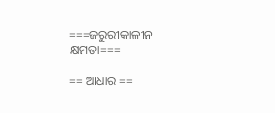===ଜରୁରୀକାଳୀନ କ୍ଷମତା===

== ଆଧାର ==